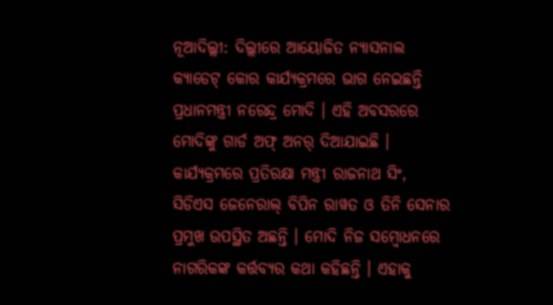ନୂଆଦିଲ୍ଲୀ: ଦିଲ୍ଲୀରେ ଆୟୋଜିତ ନ୍ୟାସନାଲ କ୍ୟାଡେଟ୍ କୋର କାର୍ଯ୍ୟକ୍ରମରେ ଭାଗ ନେଇଛନ୍ତି ପ୍ରଧାନମନ୍ତ୍ରୀ ନରେନ୍ଦ୍ର ମୋଦି । ଏହି ଅବସରରେ ମୋଦିଙ୍କୁ ଗାର୍ଡ ଅଫ୍ ଅନର୍ ଦିଆଯାଇଛି । କାର୍ଯ୍ୟକ୍ରମରେ ପ୍ରତିରକ୍ଷା ମନ୍ତ୍ରୀ ରାଜନାଥ ସିଂ, ସିଡିଏସ ଜେନେରାଲ୍ ବିପିନ ରାୱତ ଓ ତିନି ସେନାର ପ୍ରମୁଖ ଉପସ୍ଥିତ ଅଛନ୍ତି । ମୋଦି ନିଜ ସମ୍ବୋଧନରେ ନାଗରିକଙ୍କ କର୍ତ୍ତବ୍ୟର କଥା କହିଛନ୍ତି । ଏହାକୁ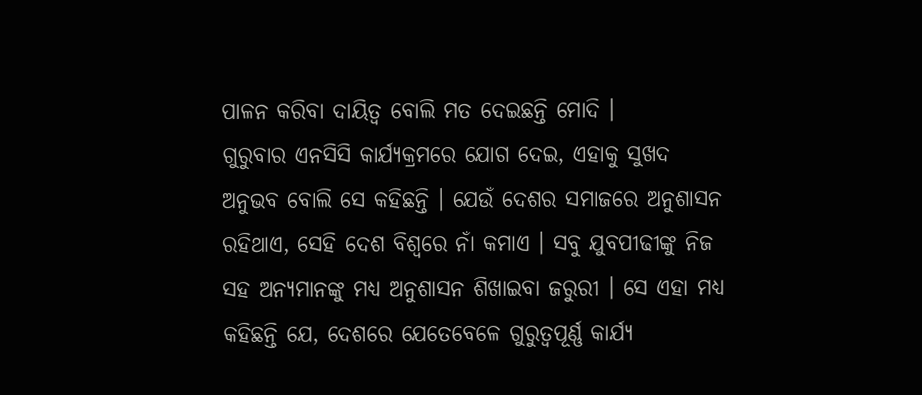ପାଳନ କରିବା ଦାୟିତ୍ବ ବୋଲି ମତ ଦେଇଛନ୍ତି ମୋଦି ।
ଗୁରୁବାର ଏନସିସି କାର୍ଯ୍ୟକ୍ରମରେ ଯୋଗ ଦେଇ, ଏହାକୁ ସୁଖଦ ଅନୁଭବ ବୋଲି ସେ କହିଛନ୍ତି । ଯେଉଁ ଦେଶର ସମାଜରେ ଅନୁଶାସନ ରହିଥାଏ, ସେହି ଦେଶ ବିଶ୍ବରେ ନାଁ କମାଏ । ସବୁ ଯୁବପୀଢୀଙ୍କୁ ନିଜ ସହ ଅନ୍ୟମାନଙ୍କୁ ମଧ୍ୟ ଅନୁଶାସନ ଶିଖାଇବା ଜରୁରୀ । ସେ ଏହା ମଧ୍ୟ କହିଛନ୍ତି ଯେ, ଦେଶରେ ଯେତେବେଳେ ଗୁରୁତ୍ବପୂର୍ଣ୍ଣ କାର୍ଯ୍ୟ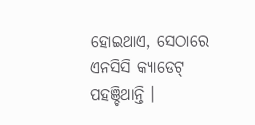ହୋଇଥାଏ, ସେଠାରେ ଏନସିସି କ୍ୟାଡେଟ୍ ପହଞ୍ଚିଥାନ୍ତି ।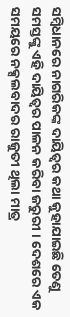ସମ୍ବିଧାନରେ ନାଗରିକଙ୍କ ଦାୟିତ୍ବର କଥା କୁହାଯାଇଛି ତେଣୁ ସମସ୍ତଙ୍କୁ ଏହି ଦାୟିତ୍ବର ପାଳନ କରିବା ଜରୁରୀ । ଦେଶରେ ଏକ ସମୟରେ ନକ୍ସଲବାଦର ରାଜୁତୀ ଥିଲା ମାତ୍ର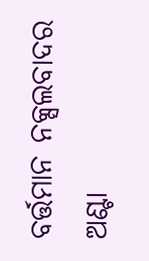ବର୍ତ୍ତମାନ ନକ୍ସଲବାଦର ଅଣ୍ଟା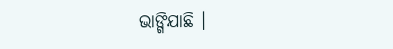ଭାଙ୍ଗିଯାଛି ।